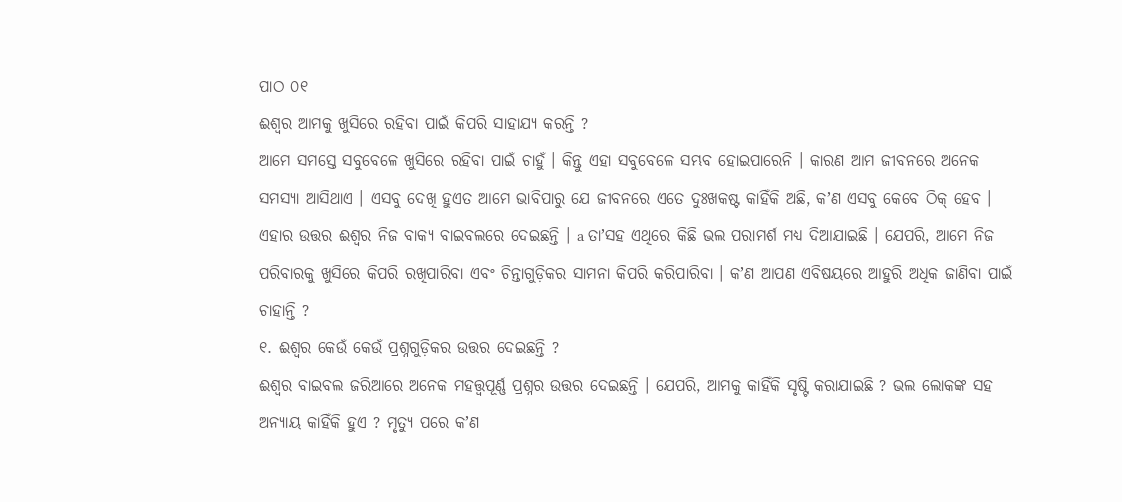ପାଠ ୦୧
ଈଶ୍ୱର ଆମକୁ ଖୁସିରେ ରହିବା ପାଇଁ କିପରି ସାହାଯ୍ୟ କରନ୍ତି ?
ଆମେ ସମସ୍ତେ ସବୁବେଳେ ଖୁସିରେ ରହିବା ପାଇଁ ଚାହୁଁ । କିନ୍ତୁ ଏହା ସବୁବେଳେ ସମ୍ଭବ ହୋଇପାରେନି । କାରଣ ଆମ ଜୀବନରେ ଅନେକ ସମସ୍ୟା ଆସିଥାଏ । ଏସବୁ ଦେଖି ହୁଏତ ଆମେ ଭାବିପାରୁ ଯେ ଜୀବନରେ ଏତେ ଦୁଃଖକଷ୍ଟ କାହିଁକି ଅଛି, କʼଣ ଏସବୁ କେବେ ଠିକ୍ ହେବ । ଏହାର ଉତ୍ତର ଈଶ୍ୱର ନିଜ ବାକ୍ୟ ବାଇବଲରେ ଦେଇଛନ୍ତି । a ତାʼସହ ଏଥିରେ କିଛି ଭଲ ପରାମର୍ଶ ମଧ୍ୟ ଦିଆଯାଇଛି । ଯେପରି, ଆମେ ନିଜ ପରିବାରକୁ ଖୁସିରେ କିପରି ରଖିପାରିବା ଏବଂ ଚିନ୍ତାଗୁଡ଼ିକର ସାମନା କିପରି କରିପାରିବା । କʼଣ ଆପଣ ଏବିଷୟରେ ଆହୁରି ଅଧିକ ଜାଣିବା ପାଇଁ ଚାହାନ୍ତି ?
୧. ଈଶ୍ୱର କେଉଁ କେଉଁ ପ୍ରଶ୍ନଗୁଡ଼ିକର ଉତ୍ତର ଦେଇଛନ୍ତି ?
ଈଶ୍ୱର ବାଇବଲ ଜରିଆରେ ଅନେକ ମହତ୍ତ୍ୱପୂର୍ଣ୍ଣ ପ୍ରଶ୍ନର ଉତ୍ତର ଦେଇଛନ୍ତି । ଯେପରି, ଆମକୁ କାହିଁକି ସୃଷ୍ଟି କରାଯାଇଛି ? ଭଲ ଲୋକଙ୍କ ସହ ଅନ୍ୟାୟ କାହିଁକି ହୁଏ ? ମୃତ୍ୟୁ ପରେ କʼଣ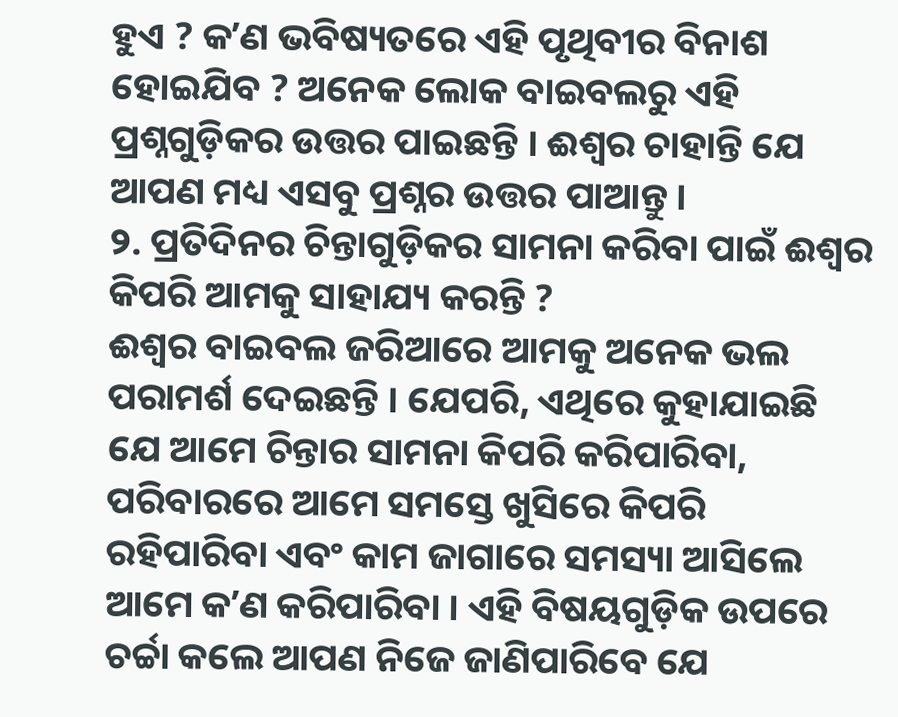ହୁଏ ? କʼଣ ଭବିଷ୍ୟତରେ ଏହି ପୃଥିବୀର ବିନାଶ ହୋଇଯିବ ? ଅନେକ ଲୋକ ବାଇବଲରୁ ଏହି ପ୍ରଶ୍ନଗୁଡ଼ିକର ଉତ୍ତର ପାଇଛନ୍ତି । ଈଶ୍ୱର ଚାହାନ୍ତି ଯେ ଆପଣ ମଧ୍ୟ ଏସବୁ ପ୍ରଶ୍ନର ଉତ୍ତର ପାଆନ୍ତୁ ।
୨. ପ୍ରତିଦିନର ଚିନ୍ତାଗୁଡ଼ିକର ସାମନା କରିବା ପାଇଁ ଈଶ୍ୱର କିପରି ଆମକୁ ସାହାଯ୍ୟ କରନ୍ତି ?
ଈଶ୍ୱର ବାଇବଲ ଜରିଆରେ ଆମକୁ ଅନେକ ଭଲ ପରାମର୍ଶ ଦେଇଛନ୍ତି । ଯେପରି, ଏଥିରେ କୁହାଯାଇଛି ଯେ ଆମେ ଚିନ୍ତାର ସାମନା କିପରି କରିପାରିବା, ପରିବାରରେ ଆମେ ସମସ୍ତେ ଖୁସିରେ କିପରି ରହିପାରିବା ଏବଂ କାମ ଜାଗାରେ ସମସ୍ୟା ଆସିଲେ ଆମେ କʼଣ କରିପାରିବା । ଏହି ବିଷୟଗୁଡ଼ିକ ଉପରେ ଚର୍ଚ୍ଚା କଲେ ଆପଣ ନିଜେ ଜାଣିପାରିବେ ଯେ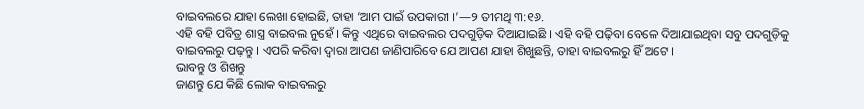ବାଇବଲରେ ଯାହା ଲେଖା ହୋଇଛି, ତାହା ‘ଆମ ପାଇଁ ଉପକାରୀ ।’—୨ ତୀମଥି ୩:୧୬.
ଏହି ବହି ପବିତ୍ର ଶାସ୍ତ୍ର ବାଇବଲ ନୁହେଁ । କିନ୍ତୁ ଏଥିରେ ବାଇବଲର ପଦଗୁଡ଼ିକ ଦିଆଯାଇଛି । ଏହି ବହି ପଢ଼ିବା ବେଳେ ଦିଆଯାଇଥିବା ସବୁ ପଦଗୁଡ଼ିକୁ ବାଇବଲରୁ ପଢ଼ନ୍ତୁ । ଏପରି କରିବା ଦ୍ୱାରା ଆପଣ ଜାଣିପାରିବେ ଯେ ଆପଣ ଯାହା ଶିଖୁଛନ୍ତି, ତାହା ବାଇବଲରୁ ହିଁ ଅଟେ ।
ଭାବନ୍ତୁ ଓ ଶିଖନ୍ତୁ
ଜାଣନ୍ତୁ ଯେ କିଛି ଲୋକ ବାଇବଲରୁ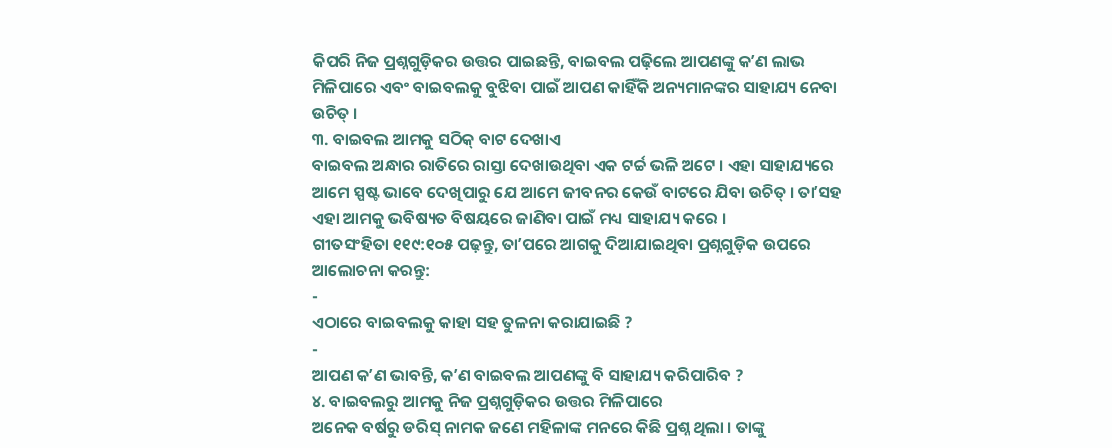କିପରି ନିଜ ପ୍ରଶ୍ନଗୁଡ଼ିକର ଉତ୍ତର ପାଇଛନ୍ତି, ବାଇବଲ ପଢ଼ିଲେ ଆପଣଙ୍କୁ କʼଣ ଲାଭ ମିଳିପାରେ ଏବଂ ବାଇବଲକୁ ବୁଝିବା ପାଇଁ ଆପଣ କାହିଁକି ଅନ୍ୟମାନଙ୍କର ସାହାଯ୍ୟ ନେବା ଉଚିତ୍ ।
୩. ବାଇବଲ ଆମକୁ ସଠିକ୍ ବାଟ ଦେଖାଏ
ବାଇବଲ ଅନ୍ଧାର ରାତିରେ ରାସ୍ତା ଦେଖାଉଥିବା ଏକ ଟର୍ଚ୍ଚ ଭଳି ଅଟେ । ଏହା ସାହାଯ୍ୟରେ ଆମେ ସ୍ପଷ୍ଟ ଭାବେ ଦେଖିପାରୁ ଯେ ଆମେ ଜୀବନର କେଉଁ ବାଟରେ ଯିବା ଉଚିତ୍ । ତାʼସହ ଏହା ଆମକୁ ଭବିଷ୍ୟତ ବିଷୟରେ ଜାଣିବା ପାଇଁ ମଧ୍ୟ ସାହାଯ୍ୟ କରେ ।
ଗୀତସଂହିତା ୧୧୯:୧୦୫ ପଢ଼ନ୍ତୁ, ତାʼପରେ ଆଗକୁ ଦିଆଯାଇଥିବା ପ୍ରଶ୍ନଗୁଡ଼ିକ ଉପରେ ଆଲୋଚନା କରନ୍ତୁ:
-
ଏଠାରେ ବାଇବଲକୁ କାହା ସହ ତୁଳନା କରାଯାଇଛି ?
-
ଆପଣ କʼଣ ଭାବନ୍ତି, କʼଣ ବାଇବଲ ଆପଣଙ୍କୁ ବି ସାହାଯ୍ୟ କରିପାରିବ ?
୪. ବାଇବଲରୁ ଆମକୁ ନିଜ ପ୍ରଶ୍ନଗୁଡ଼ିକର ଉତ୍ତର ମିଳିପାରେ
ଅନେକ ବର୍ଷରୁ ଡରିସ୍ ନାମକ ଜଣେ ମହିଳାଙ୍କ ମନରେ କିଛି ପ୍ରଶ୍ନ ଥିଲା । ତାଙ୍କୁ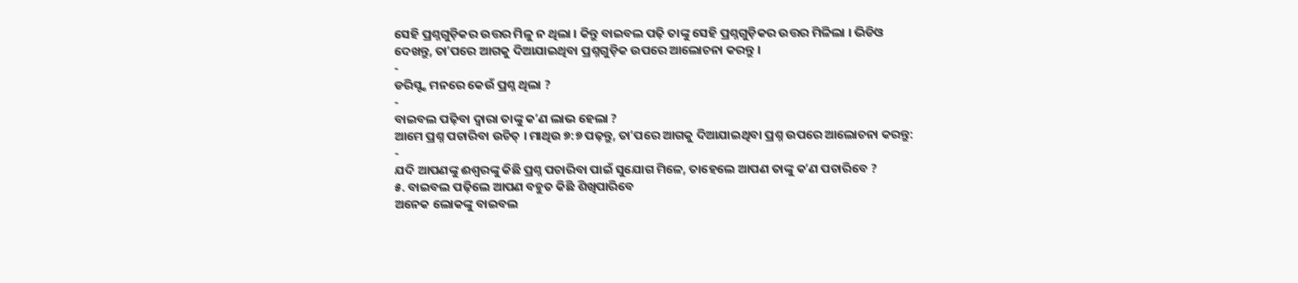ସେହି ପ୍ରଶ୍ନଗୁଡ଼ିକର ଉତ୍ତର ମିଳୁ ନ ଥିଲା । କିନ୍ତୁ ବାଇବଲ ପଢ଼ି ତାଙ୍କୁ ସେହି ପ୍ରଶ୍ନଗୁଡ଼ିକର ଉତ୍ତର ମିଳିଲା । ଭିଡିଓ ଦେଖନ୍ତୁ, ତାʼପରେ ଆଗକୁ ଦିଆଯାଇଥିବା ପ୍ରଶ୍ନଗୁଡ଼ିକ ଉପରେ ଆଲୋଚନା କରନ୍ତୁ ।
-
ଡରିସ୍ଙ୍କ ମନରେ କେଉଁ ପ୍ରଶ୍ନ ଥିଲା ?
-
ବାଇବଲ ପଢ଼ିବା ଦ୍ୱାରା ତାଙ୍କୁ କʼଣ ଲାଭ ହେଲା ?
ଆମେ ପ୍ରଶ୍ନ ପଚାରିବା ଉଚିତ୍ । ମାଥିଉ ୭:୭ ପଢ଼ନ୍ତୁ, ତାʼପରେ ଆଗକୁ ଦିଆଯାଇଥିବା ପ୍ରଶ୍ନ ଉପରେ ଆଲୋଚନା କରନ୍ତୁ:
-
ଯଦି ଆପଣଙ୍କୁ ଈଶ୍ୱରଙ୍କୁ କିଛି ପ୍ରଶ୍ନ ପଚାରିବା ପାଇଁ ସୁଯୋଗ ମିଳେ, ତାହେଲେ ଆପଣ ତାଙ୍କୁ କʼଣ ପଚାରିବେ ?
୫. ବାଇବଲ ପଢ଼ିଲେ ଆପଣ ବହୁତ କିଛି ଶିଖିପାରିବେ
ଅନେକ ଲୋକଙ୍କୁ ବାଇବଲ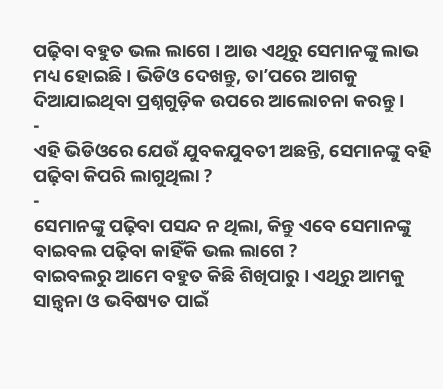ପଢ଼ିବା ବହୁତ ଭଲ ଲାଗେ । ଆଉ ଏଥିରୁ ସେମାନଙ୍କୁ ଲାଭ ମଧ୍ୟ ହୋଇଛି । ଭିଡିଓ ଦେଖନ୍ତୁ, ତାʼପରେ ଆଗକୁ ଦିଆଯାଇଥିବା ପ୍ରଶ୍ନଗୁଡ଼ିକ ଉପରେ ଆଲୋଚନା କରନ୍ତୁ ।
-
ଏହି ଭିଡିଓରେ ଯେଉଁ ଯୁବକଯୁବତୀ ଅଛନ୍ତି, ସେମାନଙ୍କୁ ବହି ପଢ଼ିବା କିପରି ଲାଗୁଥିଲା ?
-
ସେମାନଙ୍କୁ ପଢ଼ିବା ପସନ୍ଦ ନ ଥିଲା, କିନ୍ତୁ ଏବେ ସେମାନଙ୍କୁ ବାଇବଲ ପଢ଼ିବା କାହିଁକି ଭଲ ଲାଗେ ?
ବାଇବଲରୁ ଆମେ ବହୁତ କିଛି ଶିଖିପାରୁ । ଏଥିରୁ ଆମକୁ ସାନ୍ତ୍ୱନା ଓ ଭବିଷ୍ୟତ ପାଇଁ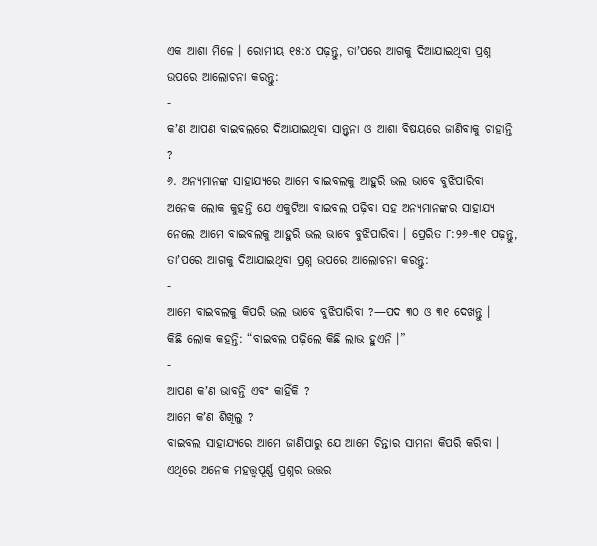ଏକ ଆଶା ମିଳେ । ରୋମୀୟ ୧୫:୪ ପଢ଼ନ୍ତୁ, ତାʼପରେ ଆଗକୁ ଦିଆଯାଇଥିବା ପ୍ରଶ୍ନ ଉପରେ ଆଲୋଚନା କରନ୍ତୁ:
-
କʼଣ ଆପଣ ବାଇବଲରେ ଦିଆଯାଇଥିବା ସାନ୍ତ୍ୱନା ଓ ଆଶା ବିଷୟରେ ଜାଣିବାକୁ ଚାହାନ୍ତି ?
୬. ଅନ୍ୟମାନଙ୍କ ସାହାଯ୍ୟରେ ଆମେ ବାଇବଲକୁ ଆହୁରି ଭଲ ଭାବେ ବୁଝିପାରିବା
ଅନେକ ଲୋକ କୁହନ୍ତି ଯେ ଏକୁଟିଆ ବାଇବଲ ପଢ଼ିବା ସହ ଅନ୍ୟମାନଙ୍କର ସାହାଯ୍ୟ ନେଲେ ଆମେ ବାଇବଲକୁ ଆହୁରି ଭଲ ଭାବେ ବୁଝିପାରିବା । ପ୍ରେରିତ ୮:୨୬-୩୧ ପଢ଼ନ୍ତୁ, ତାʼପରେ ଆଗକୁ ଦିଆଯାଇଥିବା ପ୍ରଶ୍ନ ଉପରେ ଆଲୋଚନା କରନ୍ତୁ:
-
ଆମେ ବାଇବଲକୁ କିପରି ଭଲ ଭାବେ ବୁଝିପାରିବା ?—ପଦ ୩୦ ଓ ୩୧ ଦେଖନ୍ତୁ ।
କିଛି ଲୋକ କହନ୍ତି: “ବାଇବଲ ପଢ଼ିଲେ କିଛି ଲାଭ ହୁଏନି ।”
-
ଆପଣ କʼଣ ଭାବନ୍ତି ଏବଂ କାହିଁକି ?
ଆମେ କʼଣ ଶିଖିଲୁ ?
ବାଇବଲ ସାହାଯ୍ୟରେ ଆମେ ଜାଣିପାରୁ ଯେ ଆମେ ଚିନ୍ତାର ସାମନା କିପରି କରିବା । ଏଥିରେ ଅନେକ ମହତ୍ତ୍ୱପୂର୍ଣ୍ଣ ପ୍ରଶ୍ନର ଉତ୍ତର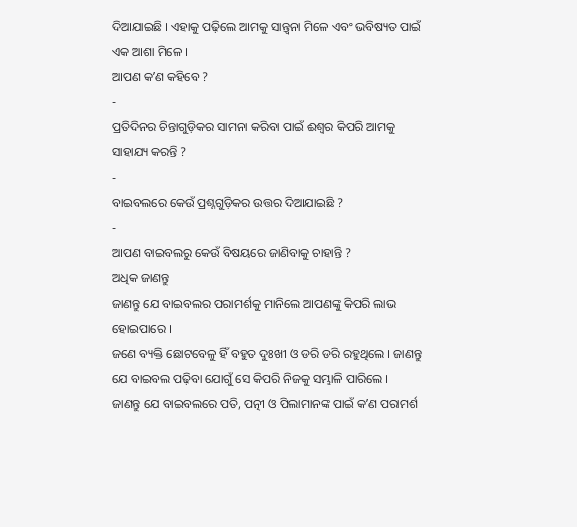ଦିଆଯାଇଛି । ଏହାକୁ ପଢ଼ିଲେ ଆମକୁ ସାନ୍ତ୍ୱନା ମିଳେ ଏବଂ ଭବିଷ୍ୟତ ପାଇଁ ଏକ ଆଶା ମିଳେ ।
ଆପଣ କʼଣ କହିବେ ?
-
ପ୍ରତିଦିନର ଚିନ୍ତାଗୁଡ଼ିକର ସାମନା କରିବା ପାଇଁ ଈଶ୍ୱର କିପରି ଆମକୁ ସାହାଯ୍ୟ କରନ୍ତି ?
-
ବାଇବଲରେ କେଉଁ ପ୍ରଶ୍ନଗୁଡ଼ିକର ଉତ୍ତର ଦିଆଯାଇଛି ?
-
ଆପଣ ବାଇବଲରୁ କେଉଁ ବିଷୟରେ ଜାଣିବାକୁ ଚାହାନ୍ତି ?
ଅଧିକ ଜାଣନ୍ତୁ
ଜାଣନ୍ତୁ ଯେ ବାଇବଲର ପରାମର୍ଶକୁ ମାନିଲେ ଆପଣଙ୍କୁ କିପରି ଲାଭ ହୋଇପାରେ ।
ଜଣେ ବ୍ୟକ୍ତି ଛୋଟବେଳୁ ହିଁ ବହୁତ ଦୁଃଖୀ ଓ ଡରି ଡରି ରହୁଥିଲେ । ଜାଣନ୍ତୁ ଯେ ବାଇବଲ ପଢ଼ିବା ଯୋଗୁଁ ସେ କିପରି ନିଜକୁ ସମ୍ଭାଳି ପାରିଲେ ।
ଜାଣନ୍ତୁ ଯେ ବାଇବଲରେ ପତି, ପତ୍ନୀ ଓ ପିଲାମାନଙ୍କ ପାଇଁ କʼଣ ପରାମର୍ଶ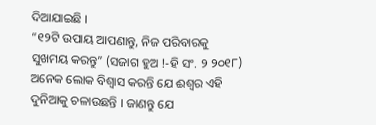ଦିଆଯାଇଛି ।
“୧୨ଟି ଉପାୟ ଆପଣାନ୍ତୁ, ନିଜ ପରିବାରକୁ ସୁଖମୟ କରନ୍ତୁ” (ସଜାଗ ହୁଅ !-ହି ସଂ. ୨ ୨୦୧୮)
ଅନେକ ଲୋକ ବିଶ୍ୱାସ କରନ୍ତି ଯେ ଈଶ୍ୱର ଏହି ଦୁନିଆକୁ ଚଳାଉଛନ୍ତି । ଜାଣନ୍ତୁ ଯେ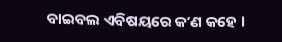ବାଇବଲ ଏବିଷୟରେ କʼଣ କହେ ।